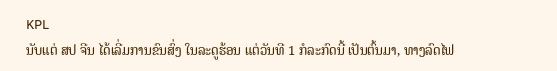KPL
ນັບແຕ່ ສປ ຈີນ ໄດ້ເລີ່ມການຂົນສົ່ງ ໃນລະດູຮ້ອນ ແຕ່ວັນທີ 1 ກໍລະກົດນີ້ ເປັນຕົ້ນມາ, ທາງລົດໄຟ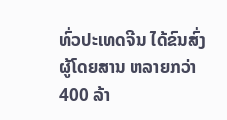ທົ່ວປະເທດຈີນ ໄດ້ຂົນສົ່ງ ຜູ້ໂດຍສານ ຫລາຍກວ່າ 400 ລ້າ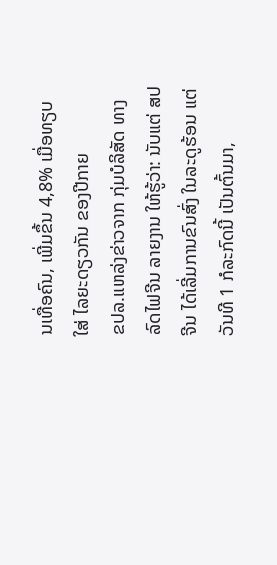ນເທື່ອຄົນ, ເພີ່ມຂຶ້ນ 4,8% ເມື່ອທຽບໃສ່ ໄລຍະດຽວກັນ ຂອງປີກາຍ
ຂປລ.ແຫລ່ງຂ່າວຈາກ ກຸ່ມບໍລິສັດ ທາງລົດໄຟຈີນ ລາຍງານ ໃຫ້ຮູ້ວ່າ: ນັບແຕ່ ສປ ຈີນ ໄດ້ເລີ່ມການຂົນສົ່ງ ໃນລະດູຮ້ອນ ແຕ່ວັນທີ 1 ກໍລະກົດນີ້ ເປັນຕົ້ນມາ,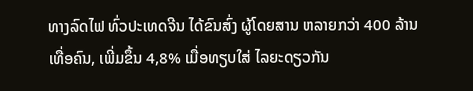ທາງລົດໄຟ ທົ່ວປະເທດຈີນ ໄດ້ຂົນສົ່ງ ຜູ້ໂດຍສານ ຫລາຍກວ່າ 400 ລ້ານເທື່ອຄົນ, ເພີ່ມຂຶ້ນ 4,8% ເມື່ອທຽບໃສ່ ໄລຍະດຽວກັນ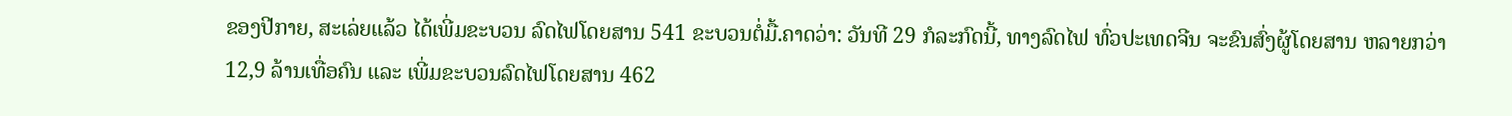ຂອງປີກາຍ, ສະເລ່ຍແລ້ວ ໄດ້ເພີ່ມຂະບວນ ລົດໄຟໂດຍສານ 541 ຂະບວນຕໍ່ມື້.ຄາດວ່າ: ວັນທີ 29 ກໍລະກົດນີ້, ທາງລົດໄຟ ທົ່ວປະເທດຈີນ ຈະຂົນສົ່ງຜູ້ໂດຍສານ ຫລາຍກວ່າ 12,9 ລ້ານເທື່ອຄົນ ແລະ ເພີ່ມຂະບວນລົດໄຟໂດຍສານ 462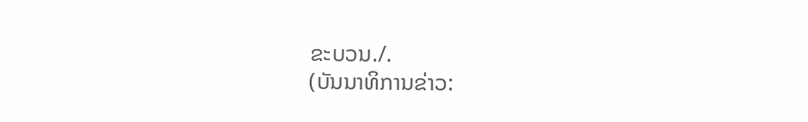ຂະບວນ./.
(ບັນນາທິການຂ່າວ: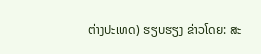ຕ່າງປະເທດ) ຮຽບຮຽງ ຂ່າວໂດຍ: ສະ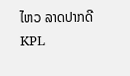ໄຫວ ລາດປາກດີ
KPL